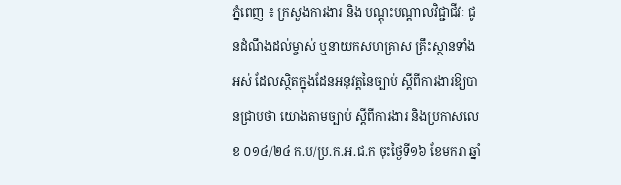ភ្នំពេញ ៖ ក្រសួងការងារ និង បណ្តុះបណ្តាលវិជ្ជាជីវៈ ជូនដំណឹងដល់ម្ចាស់ ឬនាយកសហគ្រាស គ្រឹះស្ថានទាំងអស់ ដែលស្ថិតក្នុងដែនអនុវត្តនៃច្បាប់ ស្ដីពីការងារឱ្យបានជ្រាបថា យោងតាមច្បាប់ ស្តីពីការងារ និងប្រកាសលេខ ០១៤/២៤ ក.ប/ប្រ.ក.អ.ជ.ក ចុះថ្ងៃទី១៦ ខែមករា ឆ្នាំ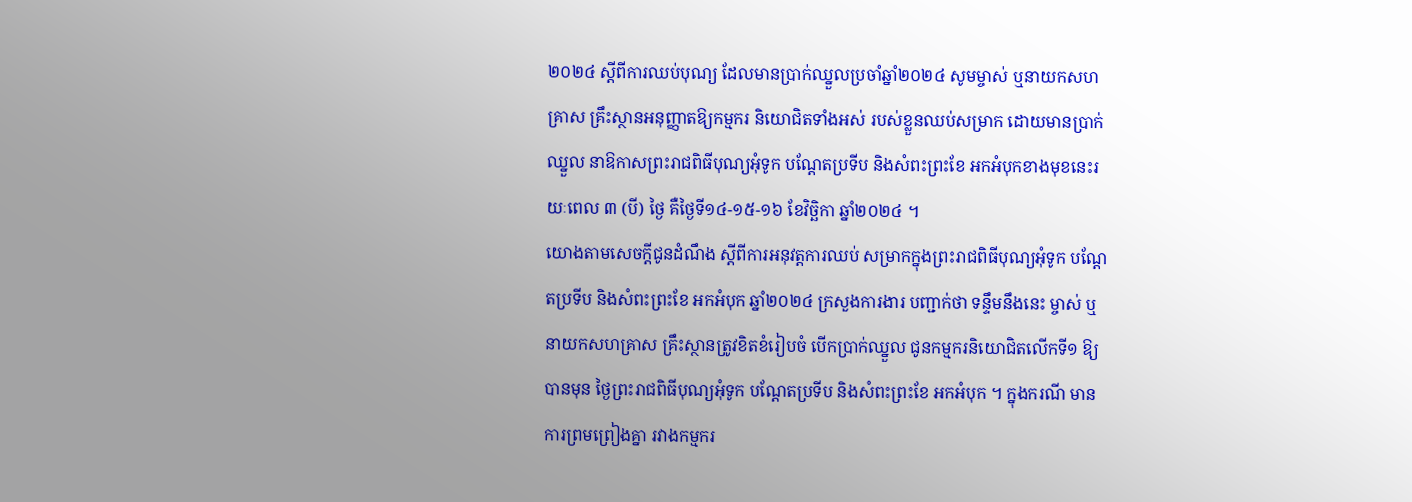២០២៤ ស្តីពីការឈប់បុណ្យ ដែលមានប្រាក់ឈ្នួលប្រចាំឆ្នាំ២០២៤ សូមម្ចាស់ ឬនាយកសហគ្រាស គ្រឹះស្ថានអនុញ្ញាតឱ្យកម្មករ និយោជិតទាំងអស់ របស់ខ្លួនឈប់សម្រាក ដោយមានប្រាក់ឈ្នួល នាឱកាសព្រះរាជពិធីបុណ្យអុំទូក បណ្តែតប្រទីប និងសំពះព្រះខែ អកអំបុកខាងមុខនេះរយៈពេល ៣ (បី) ថ្ងៃ គឺថ្ងៃទី១៤-១៥-១៦ ខែវិច្ឆិកា ឆ្នាំ២០២៤ ។
យោងតាមសេចក្តីជូនដំណឹង ស្តីពីការអនុវត្តការឈប់ សម្រាកក្នុងព្រះរាជពិធីបុណ្យអុំទូក បណ្ដែតប្រទីប និងសំពះព្រះខែ អកអំបុក ឆ្នាំ២០២៤ ក្រសួងការងារ បញ្ជាក់ថា ទន្ទឹមនឹងនេះ ម្ចាស់ ឬនាយកសហគ្រាស គ្រឹះស្ថានត្រូវខិតខំរៀបចំ បើកប្រាក់ឈ្នួល ជូនកម្មករនិយោជិតលើកទី១ ឱ្យបានមុន ថ្ងៃព្រះរាជពិធីបុណ្យអុំទូក បណ្ដែតប្រទីប និងសំពះព្រះខែ អកអំបុក ។ ក្នុងករណី មានការព្រមព្រៀងគ្នា រវាងកម្មករ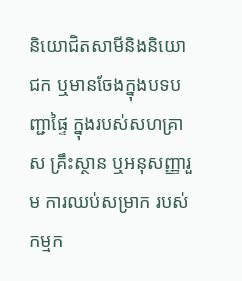និយោជិតសាមីនិងនិយោជក ឬមានចែងក្នុងបទបញ្ជាផ្ទៃ ក្នុងរបស់សហគ្រាស គ្រឹះស្ថាន ឬអនុសញ្ញារួម ការឈប់សម្រាក របស់កម្មក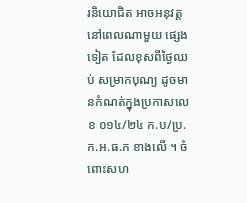រនិយោជិត អាចអនុវត្តនៅពេលណាមួយ ផ្សេងទៀត ដែលខុសពីថ្ងៃឈប់ សម្រាកបុណ្យ ដូចមានកំណត់ក្នុងប្រកាសលេខ ០១៤/២៤ ក.ប/ប្រ.ក.អ.ធ.ក ខាងលើ ។ ចំពោះសហ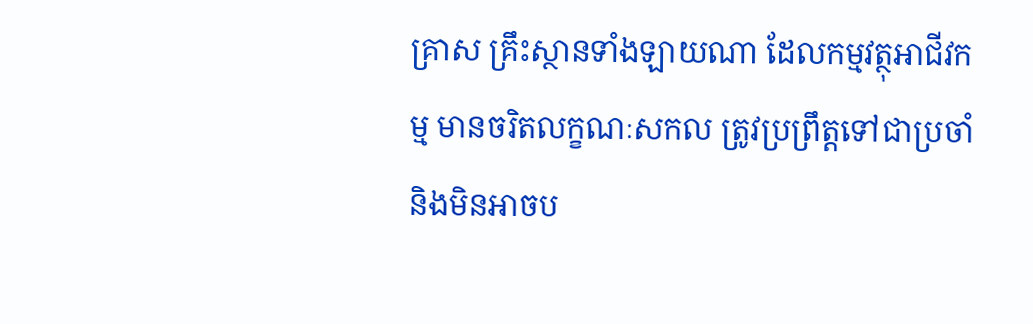គ្រាស គ្រឹះស្ថានទាំងឡាយណា ដែលកម្មវត្ថុអាជីវកម្ម មានចរិតលក្ខណៈសកល ត្រូវប្រព្រឹត្តទៅជាប្រចាំ និងមិនអាចប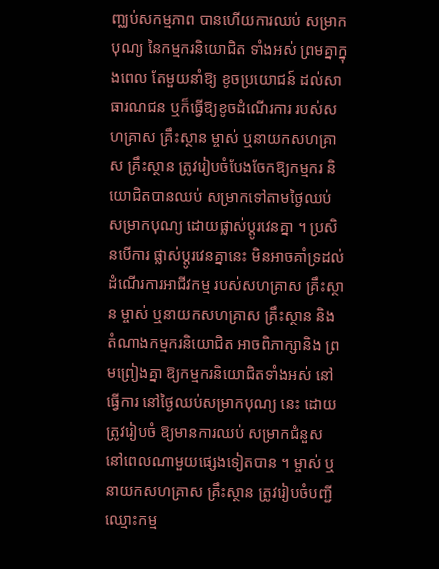ញ្ឈប់សកម្មភាព បានហើយការឈប់ សម្រាកបុណ្យ នៃកម្មករនិយោជិត ទាំងអស់ ព្រមគ្នាក្នុងពេល តែមួយនាំឱ្យ ខូចប្រយោជន៍ ដល់សាធារណជន ឬក៏ធ្វើឱ្យខូចដំណើរការ របស់សហគ្រាស គ្រឹះស្ថាន ម្ចាស់ ឬនាយកសហគ្រាស គ្រឹះស្ថាន ត្រូវរៀបចំបែងចែកឱ្យកម្មករ និយោជិតបានឈប់ សម្រាកទៅតាមថ្ងៃឈប់ សម្រាកបុណ្យ ដោយផ្លាស់ប្តូរវេនគ្នា ។ ប្រសិនបើការ ផ្លាស់ប្តូរវេនគ្នានេះ មិនអាចគាំទ្រដល់ដំណើរការអាជីវកម្ម របស់សហគ្រាស គ្រឹះស្ថាន ម្ចាស់ ឬនាយកសហគ្រាស គ្រឹះស្ថាន និង តំណាងកម្មករនិយោជិត អាចពិភាក្សានិង ព្រមព្រៀងគ្នា ឱ្យកម្មករនិយោជិតទាំងអស់ នៅធ្វើការ នៅថ្ងៃឈប់សម្រាកបុណ្យ នេះ ដោយត្រូវរៀបចំ ឱ្យមានការឈប់ សម្រាកជំនួស នៅពេលណាមួយផ្សេងទៀតបាន ។ ម្ចាស់ ឬនាយកសហគ្រាស គ្រឹះស្ថាន ត្រូវរៀបចំបញ្ជីឈ្មោះកម្ម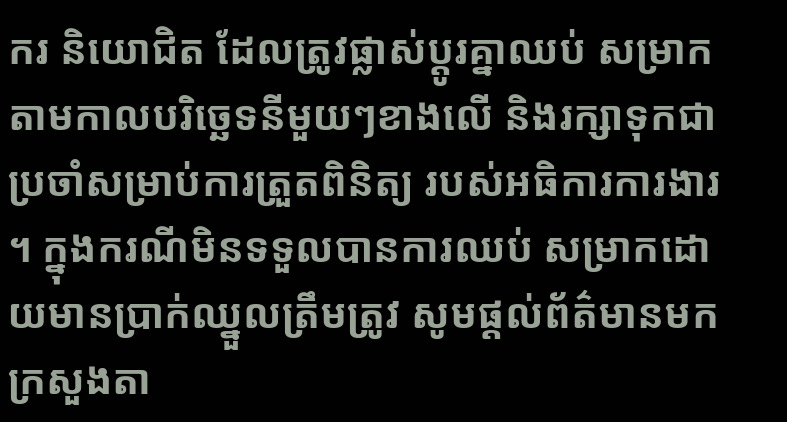ករ និយោជិត ដែលត្រូវផ្លាស់ប្តូរគ្នាឈប់ សម្រាកតាមកាលបរិច្ឆេទនីមួយៗខាងលើ និងរក្សាទុកជា ប្រចាំសម្រាប់ការត្រួតពិនិត្យ របស់អធិការការងារ ។ ក្នុងករណីមិនទទួលបានការឈប់ សម្រាកដោយមានប្រាក់ឈ្នួលត្រឹមត្រូវ សូមផ្ដល់ព័ត៌មានមក ក្រសួងតា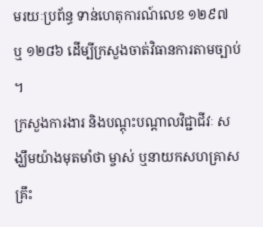មរយៈប្រព័ន្ធ ទាន់ហេតុការណ៍លេខ ១២៩៧ ឬ ១២៨៦ ដើម្បីក្រសួងចាត់វិធានការតាមច្បាប់ ។
ក្រសួងការងារ និងបណ្តុះបណ្តាលវិជ្ជាជីវៈ សង្ឃឹមយ៉ាងមុតមាំថា ម្ចាស់ ឬនាយកសហគ្រាស គ្រឹះ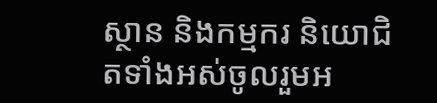ស្ថាន និងកម្មករ និយោជិតទាំងអស់ចូលរួមអ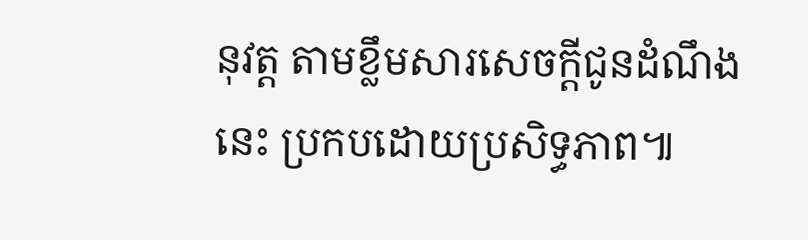នុវត្ត តាមខ្លឹមសារសេចក្ដីជូនដំណឹងនេះ ប្រកបដោយប្រសិទ្ធភាព៕